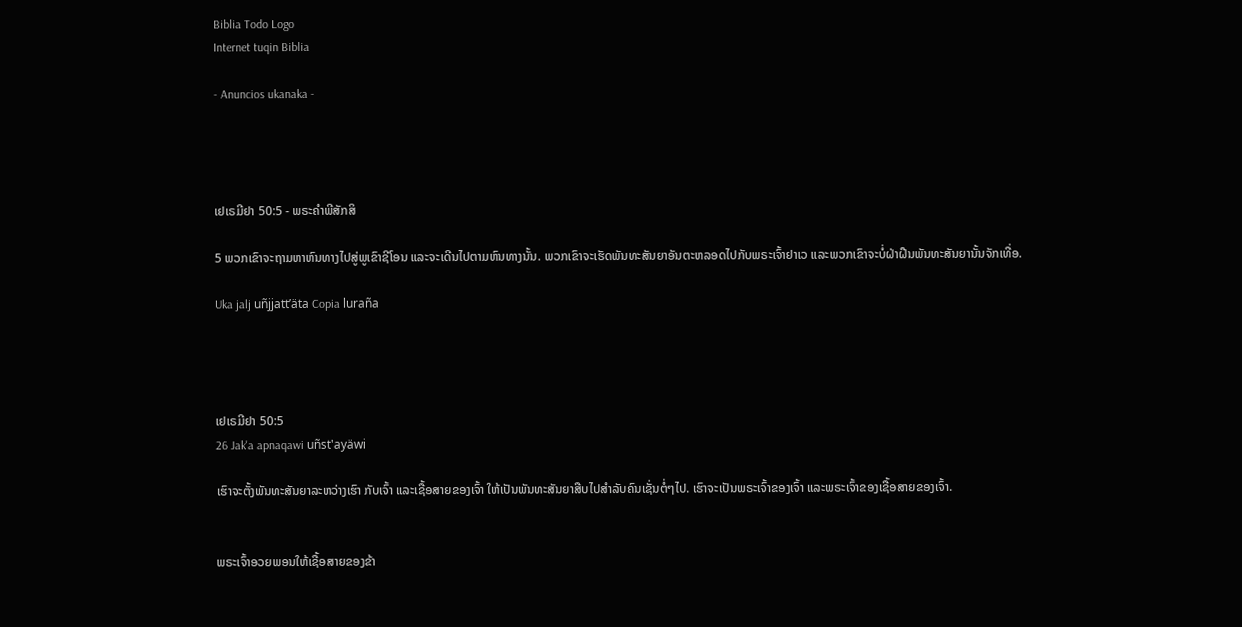Biblia Todo Logo
Internet tuqin Biblia

- Anuncios ukanaka -




ເຢເຣມີຢາ 50:5 - ພຣະຄຳພີສັກສິ

5 ພວກເຂົາຈະຖາມຫາຫົນທາງໄປສູ່ພູເຂົາຊີໂອນ ແລະຈະເດີນໄປຕາມຫົນທາງນັ້ນ. ພວກເຂົາຈະເຮັດພັນທະສັນຍາອັນຕະຫລອດໄປກັບພຣະເຈົ້າຢາເວ ແລະພວກເຂົາຈະບໍ່ຝ່າຝືນພັນທະສັນຍານັ້ນຈັກເທື່ອ.

Uka jalj uñjjattʼäta Copia luraña




ເຢເຣມີຢາ 50:5
26 Jak'a apnaqawi uñst'ayäwi

ເຮົາຈະຕັ້ງພັນທະສັນຍາລະຫວ່າງເຮົາ ກັບເຈົ້າ ແລະເຊື້ອສາຍຂອງເຈົ້າ ໃຫ້ເປັນພັນທະສັນຍາສືບໄປສຳລັບຄົນເຊັ່ນຕໍ່ໆໄປ. ເຮົາຈະເປັນພຣະເຈົ້າຂອງເຈົ້າ ແລະພຣະເຈົ້າຂອງເຊື້ອສາຍຂອງເຈົ້າ.


ພຣະເຈົ້າອວຍພອນໃຫ້ເຊື້ອສາຍຂອງຂ້າ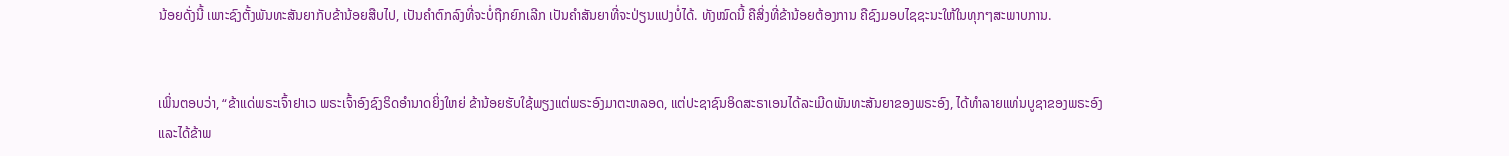ນ້ອຍດັ່ງນີ້ ເພາະຊົງຕັ້ງພັນທະສັນຍາກັບຂ້ານ້ອຍສືບໄປ, ເປັນຄຳຕົກລົງທີ່ຈະບໍ່ຖືກຍົກເລີກ ເປັນຄຳສັນຍາທີ່ຈະປ່ຽນແປງບໍ່ໄດ້. ທັງໝົດນີ້ ຄືສິ່ງທີ່ຂ້ານ້ອຍຕ້ອງການ ຄືຊົງມອບໄຊຊະນະໃຫ້ໃນທຸກໆສະພາບການ.


ເພິ່ນຕອບວ່າ, “ຂ້າແດ່ພຣະເຈົ້າຢາເວ ພຣະເຈົ້າອົງຊົງຣິດອຳນາດຍິ່ງໃຫຍ່ ຂ້ານ້ອຍຮັບໃຊ້ພຽງແຕ່ພຣະອົງມາຕະຫລອດ, ແຕ່ປະຊາຊົນອິດສະຣາເອນໄດ້ລະເມີດພັນທະສັນຍາຂອງພຣະອົງ, ໄດ້ທຳລາຍແທ່ນບູຊາຂອງພຣະອົງ ແລະໄດ້ຂ້າພ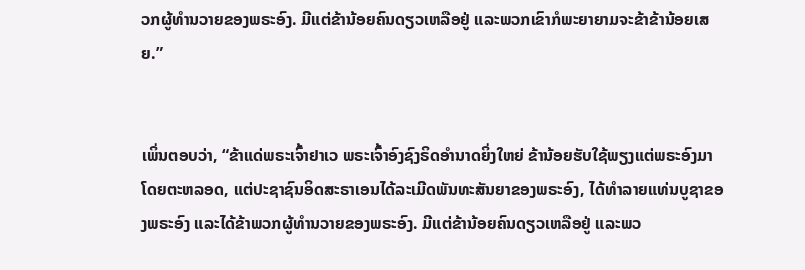ວກຜູ້ທຳນວາຍຂອງພຣະອົງ. ມີແຕ່ຂ້ານ້ອຍຄົນດຽວເຫລືອຢູ່ ແລະພວກເຂົາກໍພະຍາຍາມຈະຂ້າຂ້ານ້ອຍເສຍ.”


ເພິ່ນຕອບວ່າ, “ຂ້າແດ່ພຣະເຈົ້າຢາເວ ພຣະເຈົ້າອົງຊົງຣິດອຳນາດຍິ່ງໃຫຍ່ ຂ້ານ້ອຍຮັບໃຊ້ພຽງແຕ່ພຣະອົງມາໂດຍຕະຫລອດ, ແຕ່ປະຊາຊົນອິດສະຣາເອນໄດ້ລະເມີດພັນທະສັນຍາຂອງພຣະອົງ, ໄດ້ທຳລາຍແທ່ນບູຊາຂອງພຣະອົງ ແລະໄດ້ຂ້າພວກຜູ້ທຳນວາຍຂອງພຣະອົງ. ມີແຕ່ຂ້ານ້ອຍຄົນດຽວເຫລືອຢູ່ ແລະພວ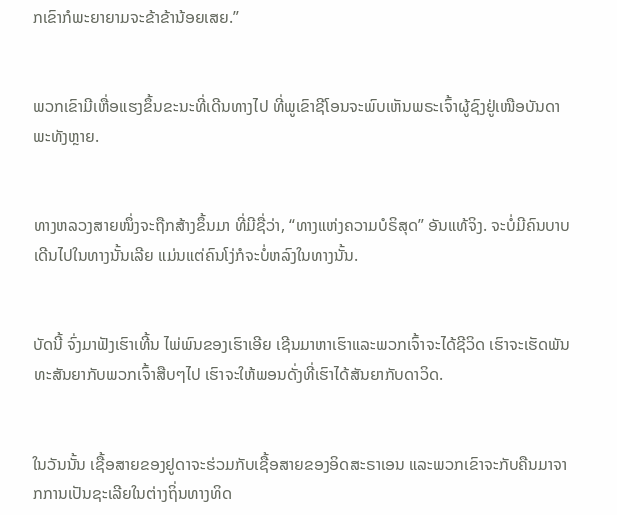ກເຂົາກໍພະຍາຍາມຈະຂ້າຂ້ານ້ອຍເສຍ.”


ພວກເຂົາມີເຫື່ອແຮງຂຶ້ນຂະນະທີ່ເດີນທາງໄປ ທີ່ພູເຂົາຊີໂອນຈະພົບເຫັນພຣະເຈົ້າຜູ້ຊົງຢູ່ເໜືອບັນດາພະທັງຫຼາຍ.


ທາງຫລວງສາຍໜຶ່ງຈະຖືກສ້າງຂຶ້ນມາ ທີ່ມີຊື່ວ່າ, “ທາງແຫ່ງຄວາມບໍຣິສຸດ” ອັນແທ້ຈິງ. ຈະບໍ່ມີຄົນບາບເດີນໄປໃນທາງນັ້ນເລີຍ ແມ່ນແຕ່ຄົນໂງ່ກໍຈະບໍ່ຫລົງໃນທາງນັ້ນ.


ບັດນີ້ ຈົ່ງມາຟັງເຮົາເທີ້ນ ໄພ່ພົນຂອງເຮົາເອີຍ ເຊີນມາຫາເຮົາແລະພວກເຈົ້າຈະໄດ້ຊີວິດ ເຮົາຈະເຮັດພັນທະສັນຍາກັບພວກເຈົ້າສືບໆໄປ ເຮົາຈະໃຫ້ພອນດັ່ງທີ່ເຮົາໄດ້ສັນຍາກັບດາວິດ.


ໃນວັນນັ້ນ ເຊື້ອສາຍຂອງຢູດາຈະຮ່ວມກັບເຊື້ອສາຍຂອງອິດສະຣາເອນ ແລະພວກເຂົາຈະກັບຄືນມາຈາກການເປັນຊະເລີຍໃນຕ່າງຖິ່ນທາງທິດ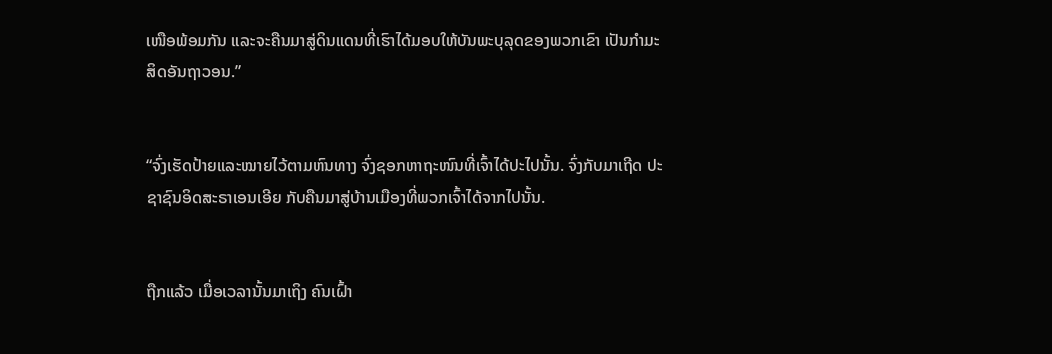ເໜືອພ້ອມກັນ ແລະຈະຄືນມາສູ່ດິນແດນທີ່ເຮົາໄດ້ມອບໃຫ້ບັນພະບຸລຸດຂອງພວກເຂົາ ເປັນກຳມະສິດອັນຖາວອນ.”


“ຈົ່ງເຮັດປ້າຍແລະໝາຍໄວ້ຕາມຫົນທາງ ຈົ່ງຊອກຫາຖະໜົນທີ່ເຈົ້າໄດ້ປະໄປນັ້ນ. ຈົ່ງກັບມາເຖີດ ປະຊາຊົນອິດສະຣາເອນເອີຍ ກັບຄືນມາສູ່ບ້ານເມືອງທີ່ພວກເຈົ້າໄດ້ຈາກໄປນັ້ນ.


ຖືກແລ້ວ ເມື່ອເວລານັ້ນມາເຖິງ ຄົນເຝົ້າ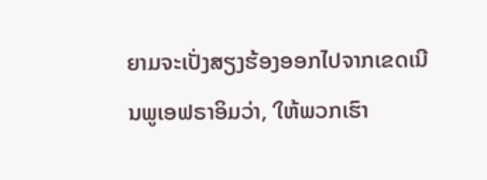ຍາມຈະເປັ່ງສຽງຮ້ອງອອກໄປຈາກເຂດເນີນພູເອຟຣາອິມວ່າ, ‘ໃຫ້ພວກເຮົາ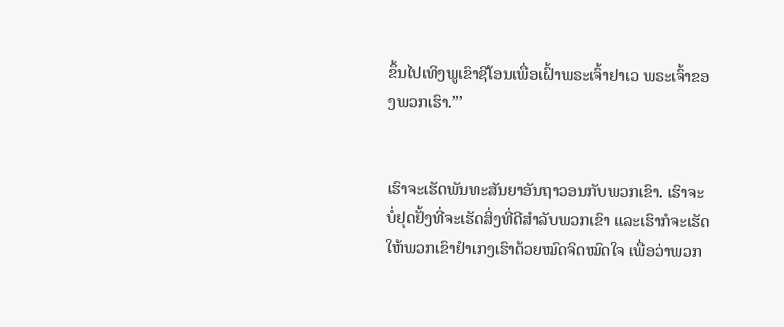ຂຶ້ນໄປເທິງພູເຂົາຊີໂອນເພື່ອເຝົ້າພຣະເຈົ້າຢາເວ ພຣະເຈົ້າຂອງພວກເຮົາ.”’


ເຮົາຈະເຮັດພັນທະສັນຍາອັນຖາວອນກັບພວກເຂົາ. ເຮົາຈະບໍ່ຢຸດຢັ້ງທີ່ຈະເຮັດສິ່ງທີ່ດີສຳລັບພວກເຂົາ ແລະເຮົາກໍຈະເຮັດໃຫ້ພວກເຂົາຢຳເກງເຮົາດ້ວຍໝົດຈິດໝົດໃຈ ເພື່ອວ່າພວກ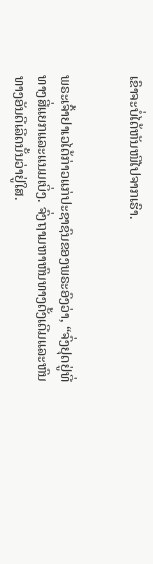ເຂົາຈະບໍ່ໄດ້ຫັນໜີໄປຈາກເຮົາ.


ພຣະເຈົ້າຢາເວໄດ້ກ່າວແກ່ປະຊາຊົນຂອງພຣະອົງວ່າ, “ຈົ່ງຢຸດຢູ່ທີ່ທາງສີ່ແຍກແລະແນມເບິ່ງ. ຈົ່ງຖາມຫາຫົນທາງດັ້ງເດີມແລະຫົນທາງອັນດີເລີດນັ້ນວ່າຢູ່ໃສ.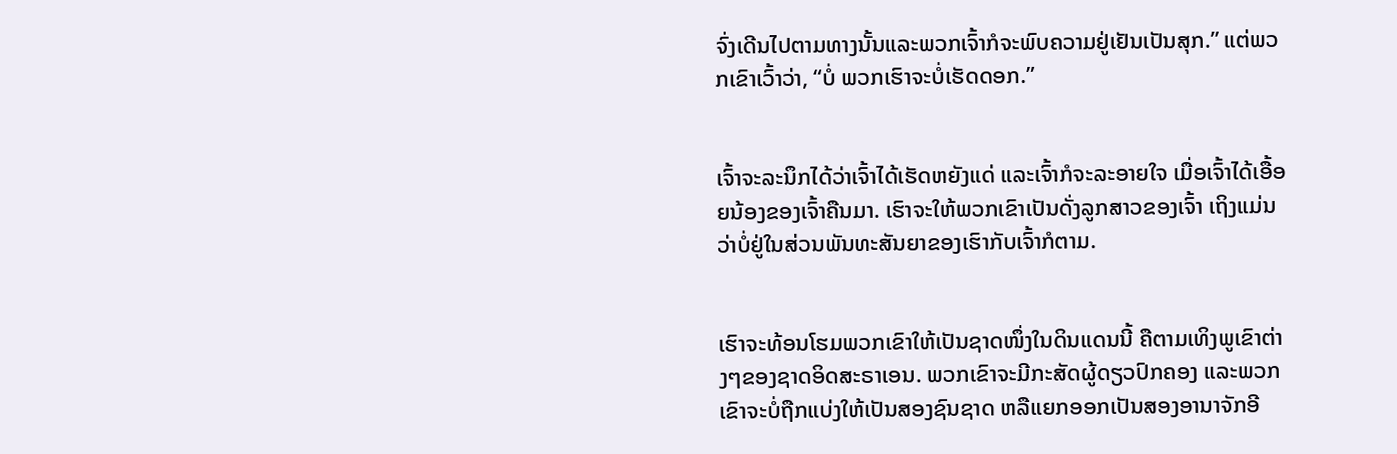ຈົ່ງເດີນໄປຕາມທາງນັ້ນແລະພວກເຈົ້າກໍຈະພົບຄວາມຢູ່ເຢັນເປັນສຸກ.” ແຕ່ພວກເຂົາເວົ້າວ່າ, “ບໍ່ ພວກເຮົາຈະບໍ່ເຮັດດອກ.”


ເຈົ້າຈະລະນຶກໄດ້ວ່າເຈົ້າໄດ້ເຮັດຫຍັງແດ່ ແລະເຈົ້າກໍຈະລະອາຍໃຈ ເມື່ອເຈົ້າໄດ້ເອື້ອຍນ້ອງຂອງເຈົ້າຄືນມາ. ເຮົາຈະໃຫ້ພວກເຂົາເປັນດັ່ງລູກສາວຂອງເຈົ້າ ເຖິງແມ່ນວ່າບໍ່ຢູ່ໃນສ່ວນພັນທະສັນຍາຂອງເຮົາກັບເຈົ້າກໍຕາມ.


ເຮົາຈະທ້ອນໂຮມພວກເຂົາໃຫ້ເປັນຊາດໜຶ່ງໃນດິນແດນນີ້ ຄືຕາມເທິງພູເຂົາຕ່າງໆຂອງຊາດອິດສະຣາເອນ. ພວກເຂົາຈະມີກະສັດຜູ້ດຽວປົກຄອງ ແລະພວກເຂົາຈະບໍ່ຖືກແບ່ງໃຫ້ເປັນສອງຊົນຊາດ ຫລືແຍກອອກເປັນສອງອານາຈັກອີ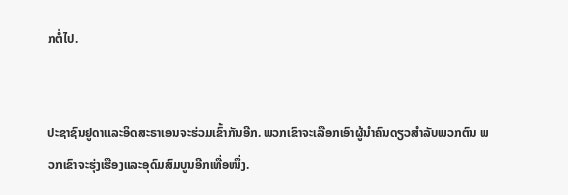ກຕໍ່ໄປ.


ປະຊາຊົນຢູດາແລະອິດສະຣາເອນຈະຮ່ວມເຂົ້າກັນອີກ. ພວກເຂົາຈະເລືອກເອົາຜູ້ນຳຄົນດຽວສຳລັບພວກຕົນ ພວກເຂົາຈະຮຸ່ງເຮືອງແລະອຸດົມສົມບູນອີກເທື່ອໜຶ່ງ.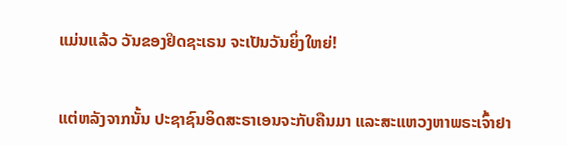ແມ່ນແລ້ວ ວັນຂອງຢິດຊະເຣນ ຈະເປັນວັນຍິ່ງໃຫຍ່!


ແຕ່ຫລັງຈາກນັ້ນ ປະຊາຊົນອິດສະຣາເອນຈະກັບຄືນມາ ແລະສະແຫວງຫາພຣະເຈົ້າຢາ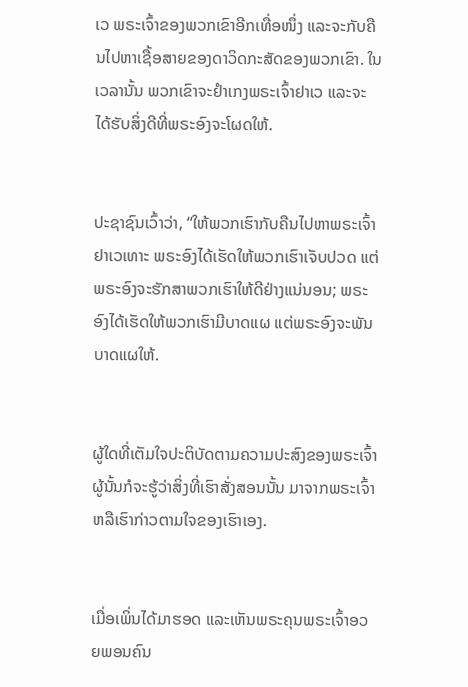ເວ ພຣະເຈົ້າຂອງພວກເຂົາອີກເທື່ອໜຶ່ງ ແລະຈະກັບຄືນໄປຫາເຊື້ອສາຍຂອງດາວິດກະສັດຂອງພວກເຂົາ. ໃນເວລານັ້ນ ພວກເຂົາຈະຢຳເກງພຣະເຈົ້າຢາເວ ແລະຈະໄດ້ຮັບສິ່ງດີທີ່ພຣະອົງຈະໂຜດໃຫ້.


ປະຊາຊົນເວົ້າວ່າ, “ໃຫ້ພວກເຮົາກັບຄືນໄປຫາພຣະເຈົ້າຢາເວເທາະ ພຣະອົງໄດ້ເຮັດໃຫ້ພວກເຮົາເຈັບປວດ ແຕ່ພຣະອົງຈະຮັກສາພວກເຮົາໃຫ້ດີຢ່າງແນ່ນອນ; ພຣະອົງໄດ້ເຮັດໃຫ້ພວກເຮົາມີບາດແຜ ແຕ່ພຣະອົງຈະພັນບາດແຜໃຫ້.


ຜູ້ໃດທີ່ເຕັມໃຈປະຕິບັດຕາມຄວາມປະສົງຂອງພຣະເຈົ້າ ຜູ້ນັ້ນກໍຈະຮູ້ວ່າສິ່ງທີ່ເຮົາສັ່ງສອນນັ້ນ ມາຈາກພຣະເຈົ້າ ຫລືເຮົາກ່າວຕາມໃຈຂອງເຮົາເອງ.


ເມື່ອເພິ່ນໄດ້ມາຮອດ ແລະເຫັນພຣະຄຸນພຣະເຈົ້າອວຍພອນຄົນ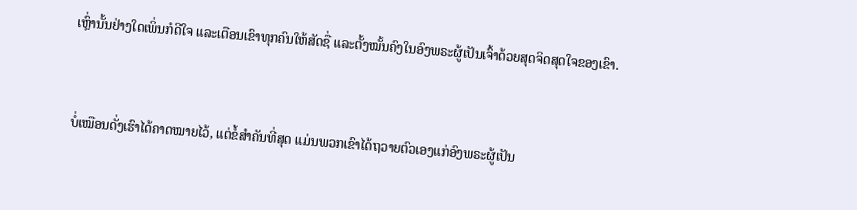ເຫຼົ່ານັ້ນຢ່າງໃດເພິ່ນກໍດີໃຈ ແລະເຕືອນເຂົາທຸກຄົນໃຫ້ສັດຊື່ ແລະຕັ້ງໝັ້ນຄົງໃນອົງພຣະຜູ້ເປັນເຈົ້າດ້ວຍສຸດຈິດສຸດໃຈຂອງເຂົາ.


ບໍ່ເໝືອນດັ່ງເຮົາໄດ້ຄາດໝາຍໄວ້, ແຕ່ຂໍ້ສຳຄັນທີ່ສຸດ ແມ່ນພວກເຂົາໄດ້ຖວາຍຕົວເອງແກ່ອົງພຣະຜູ້ເປັນ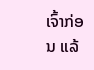ເຈົ້າກ່ອນ ແລ້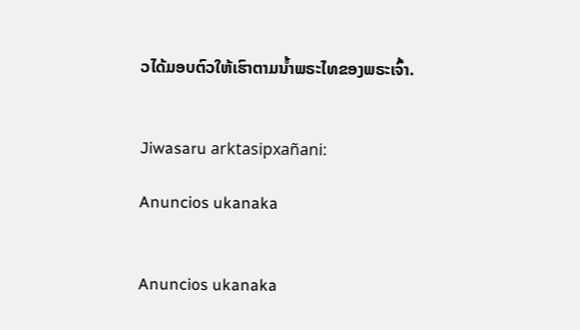ວໄດ້ມອບຕົວໃຫ້ເຮົາຕາມນໍ້າພຣະໄທຂອງພຣະເຈົ້າ.


Jiwasaru arktasipxañani:

Anuncios ukanaka


Anuncios ukanaka